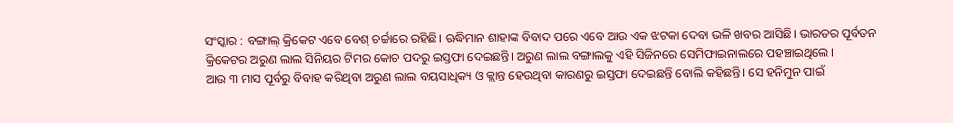ସଂସ୍କାର : ବଙ୍ଗାଲ୍ କ୍ରିକେଟ ଏବେ ବେଶ୍ ଚର୍ଚ୍ଚାରେ ରହିଛି। ଋଦ୍ଧିମାନ ଶାହାଙ୍କ ବିବାଦ ପରେ ଏବେ ଆଉ ଏକ ଝଟକା ଦେବା ଭଳି ଖବର ଆସିଛି। ଭାରତର ପୂର୍ବତନ କ୍ରିକେଟର ଅରୁଣ ଲାଲ ସିନିୟର ଟିମର କୋଚ ପଦରୁ ଇସ୍ତଫା ଦେଇଛନ୍ତି। ଅରୁଣ ଲାଲ ବଙ୍ଗାଲକୁ ଏହି ସିଜିନରେ ସେମିଫାଇନାଲରେ ପହଞ୍ଚାଇଥିଲେ ।
ଆଉ ୩ ମାସ ପୂର୍ବରୁ ବିବାହ କରିଥିବା ଅରୁଣ ଲାଲ ବୟସାଧିକ୍ୟ ଓ କ୍ଲାନ୍ତ ହେଉଥିବା କାରଣରୁ ଇସ୍ତଫା ଦେଇଛନ୍ତି ବୋଲି କହିଛନ୍ତି। ସେ ହନିମୁନ ପାଇଁ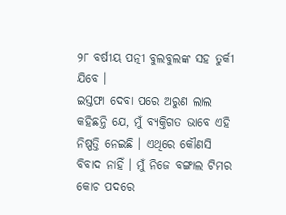୨୮ ବର୍ଷୀୟ ପତ୍ନୀ ବୁଲବୁଲଙ୍କ ସହ ତୁର୍କୀ ଯିବେ ।
ଇସ୍ତଫା ଦେବା ପରେ ଅରୁଣ ଲାଲ କହିଛନ୍ତି ଯେ, ମୁଁ ବ୍ୟକ୍ତିଗତ ଭାବେ ଏହି ନିଷ୍ପତ୍ତି ନେଇଛି । ଏଥିରେ କୌଣସି ବିବାଦ ନାହିଁ । ମୁଁ ନିଜେ ବଙ୍ଗାଲ ଟିମର କୋଚ ପଦରେ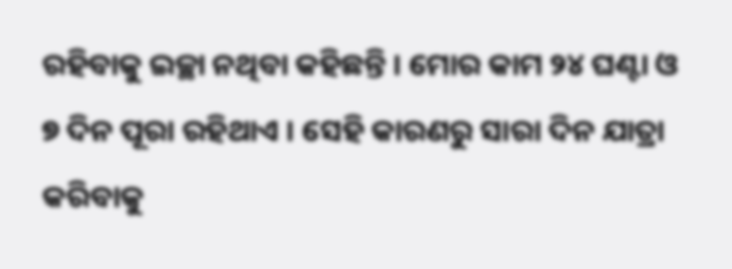ରହିବାକୁ ଇଚ୍ଛା ନଥିବା କହିଛନ୍ତି । ମୋର କାମ ୨୪ ଘଣ୍ଟା ଓ ୭ ଦିନ ପୂରା ରହିଥାଏ । ସେହି କାରଣରୁ ସାରା ଦିନ ଯାତ୍ରା କରିବାକୁ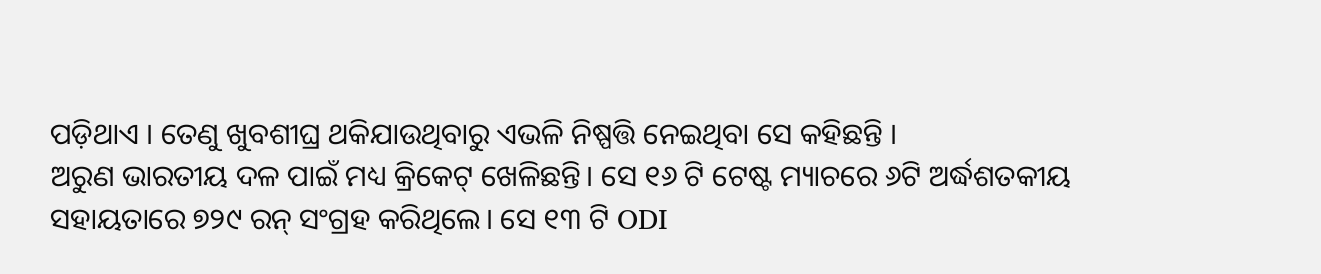ପଡ଼ିଥାଏ । ତେଣୁ ଖୁବଶୀଘ୍ର ଥକିଯାଉଥିବାରୁ ଏଭଳି ନିଷ୍ପତ୍ତି ନେଇଥିବା ସେ କହିଛନ୍ତି ।
ଅରୁଣ ଭାରତୀୟ ଦଳ ପାଇଁ ମଧ୍ୟ କ୍ରିକେଟ୍ ଖେଳିଛନ୍ତି। ସେ ୧୬ ଟି ଟେଷ୍ଟ ମ୍ୟାଚରେ ୬ଟି ଅର୍ଦ୍ଧଶତକୀୟ ସହାୟତାରେ ୭୨୯ ରନ୍ ସଂଗ୍ରହ କରିଥିଲେ। ସେ ୧୩ ଟି ODI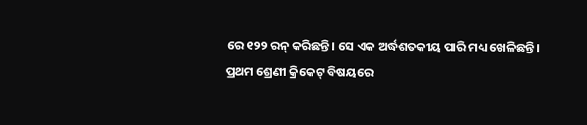ରେ ୧୨୨ ରନ୍ କରିଛନ୍ତି। ସେ ଏକ ଅର୍ଦ୍ଧଶତକୀୟ ପାରି ମଧ୍ୟ ଖେଳିଛନ୍ତି।
ପ୍ରଥମ ଶ୍ରେଣୀ କ୍ରିକେଟ୍ ବିଷୟରେ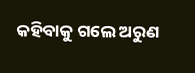କହିବାକୁ ଗଲେ ଅରୁଣ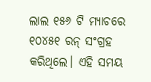ଲାଲ ୧୫୬ ଟି ମ୍ୟାଚରେ ୧୦୪୫୧ ରନ୍ ସଂଗ୍ରହ କରିଥିଲେ। ଏହି ସମୟ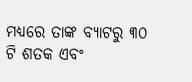ମଧ୍ୟରେ ତାଙ୍କ ବ୍ୟାଟରୁ ୩୦ ଟି ଶତକ ଏବଂ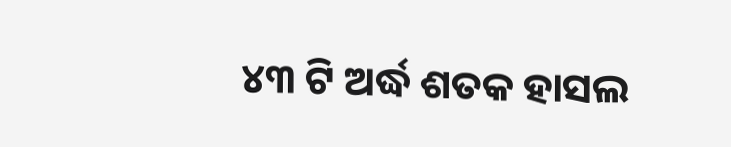୪୩ ଟି ଅର୍ଦ୍ଧ ଶତକ ହାସଲ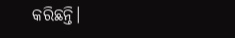କରିଛନ୍ତି।